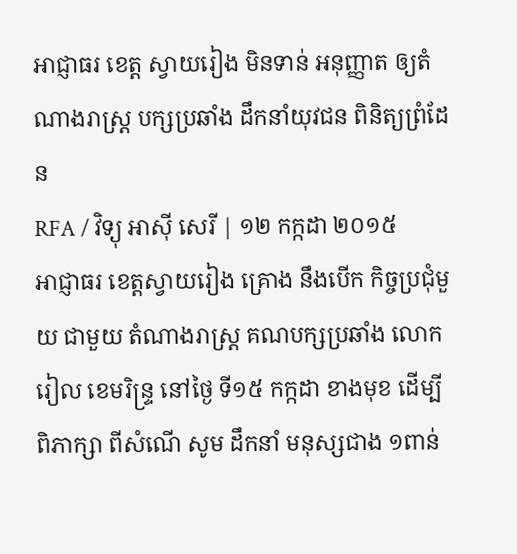អាជ្ញាធរ ខេត្ត ស្វាយរៀង មិនទាន់ អនុញ្ញាត ឲ្យតំណាងរាស្ត្រ បក្សប្រឆាំង ដឹកនាំយុវជន ពិនិត្យព្រំដែន
RFA / វិទ្យុ អាស៊ី សេរី | ១២ កក្កដា ២០១៥
អាជ្ញាធរ ខេត្តស្វាយរៀង គ្រោង នឹងបើក កិច្ចប្រជុំមួយ ជាមួយ តំណាងរាស្ត្រ គណបក្សប្រឆាំង លោក រៀល ខេមរិន្ទ្រ នៅថ្ងៃ ទី១៥ កក្កដា ខាងមុខ ដើម្បី ពិភាក្សា ពីសំណើ សូម ដឹកនាំ មនុស្សជាង ១ពាន់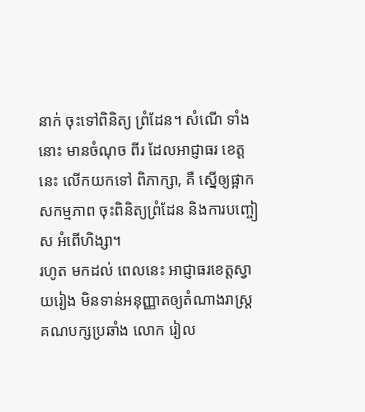នាក់ ចុះទៅពិនិត្យ ព្រំដែន។ សំណើ ទាំងនោះ មានចំណុច ពីរ ដែលអាជ្ញាធរ ខេត្តនេះ លើកយកទៅ ពិភាក្សា, គឺ ស្នើឲ្យផ្អាក សកម្មភាព ចុះពិនិត្យព្រំដែន និងការបញ្ចៀស អំពើហិង្សា។
រហូត មកដល់ ពេលនេះ អាជ្ញាធរខេត្តស្វាយរៀង មិនទាន់អនុញ្ញាតឲ្យតំណាងរាស្ត្រគណបក្សប្រឆាំង លោក រៀល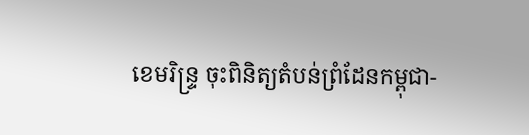ខេមរិន្ទ្រ ចុះពិនិត្យតំបន់ព្រំដែនកម្ពុជា-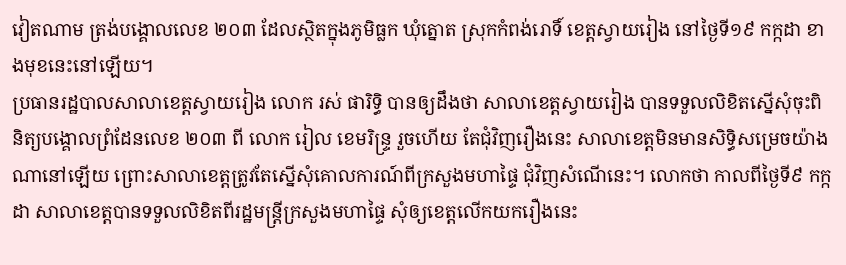វៀតណាម ត្រង់បង្គោលលេខ ២០៣ ដែលស្ថិតក្នុងភូមិធ្លក ឃុំត្នោត ស្រុកកំពង់រោទិ៍ ខេត្តស្វាយរៀង នៅថ្ងៃទី១៩ កក្កដា ខាងមុខនេះនៅឡើយ។
ប្រធានរដ្ឋបាលសាលាខេត្តស្វាយរៀង លោក រស់ ផារិទ្ធិ បានឲ្យដឹងថា សាលាខេត្តស្វាយរៀង បានទទួលលិខិតស្នើសុំចុះពិនិត្យបង្គោលព្រំដែនលេខ ២០៣ ពី លោក រៀល ខេមរិន្ទ្រ រួចហើយ តែជុំវិញរឿងនេះ សាលាខេត្តមិនមានសិទ្ធិសម្រេចយ៉ាងណានៅឡើយ ព្រោះសាលាខេត្តត្រូវតែស្នើសុំគោលការណ៍ពីក្រសួងមហាផ្ទៃ ជុំវិញសំណើនេះ។ លោកថា កាលពីថ្ងៃទី៩ កក្កដា សាលាខេត្តបានទទួលលិខិតពីរដ្ឋមន្ត្រីក្រសួងមហាផ្ទៃ សុំឲ្យខេត្តលើកយករឿងនេះ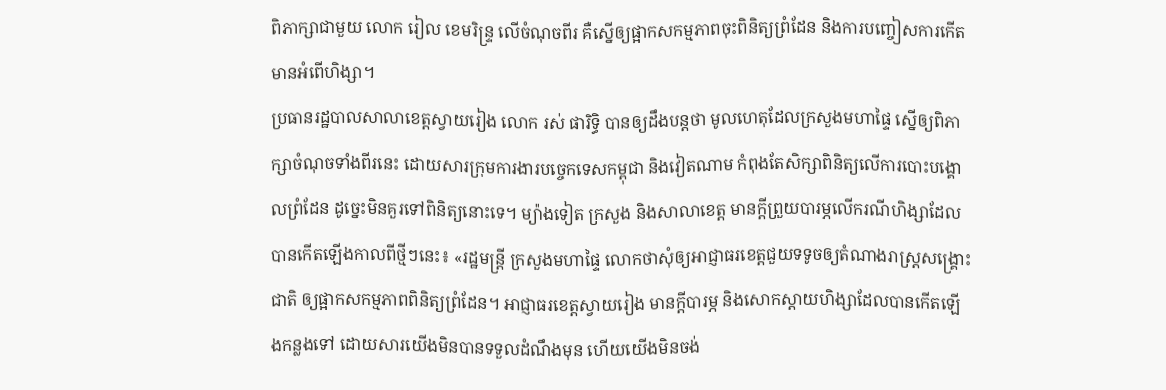ពិភាក្សាជាមួយ លោក រៀល ខេមរិន្ទ្រ លើចំណុចពីរ គឺស្នើឲ្យផ្អាកសកម្មភាពចុះពិនិត្យព្រំដែន និងការបញ្ចៀសការកើតមានអំពើហិង្សា។
ប្រធានរដ្ឋបាលសាលាខេត្តស្វាយរៀង លោក រស់ ផារិទ្ធិ បានឲ្យដឹងបន្តថា មូលហេតុដែលក្រសួងមហាផ្ទៃ ស្នើឲ្យពិភាក្សាចំណុចទាំងពីរនេះ ដោយសារក្រុមការងារបច្ចេកទេសកម្ពុជា និងវៀតណាម កំពុងតែសិក្សាពិនិត្យលើការបោះបង្គោលព្រំដែន ដូច្នេះមិនគួរទៅពិនិត្យនោះទេ។ ម្យ៉ាងទៀត ក្រសួង និងសាលាខេត្ត មានក្តីព្រួយបារម្ភលើករណីហិង្សាដែលបានកើតឡើងកាលពីថ្មីៗនេះ៖ «រដ្ឋមន្ត្រី ក្រសួងមហាផ្ទៃ លោកថាសុំឲ្យអាជ្ញាធរខេត្តជួយទទូចឲ្យតំណាងរាស្ត្រសង្គ្រោះជាតិ ឲ្យផ្អាកសកម្មភាពពិនិត្យព្រំដែន។ អាជ្ញាធរខេត្តស្វាយរៀង មានក្តីបារម្ភ និងសោកស្ដាយហិង្សាដែលបានកើតឡើងកន្លងទៅ ដោយសារយើងមិនបានទទួលដំណឹងមុន ហើយយើងមិនចង់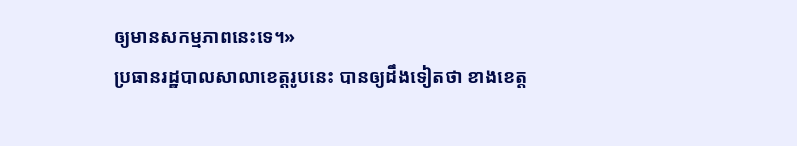ឲ្យមានសកម្មភាពនេះទេ។»
ប្រធានរដ្ឋបាលសាលាខេត្តរូបនេះ បានឲ្យដឹងទៀតថា ខាងខេត្ត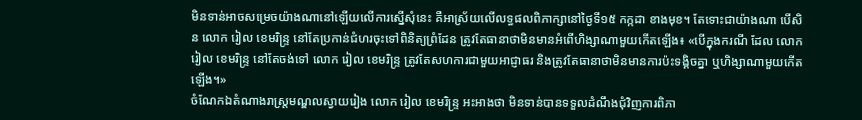មិនទាន់អាចសម្រេចយ៉ាងណានៅឡើយលើការស្នើសុំនេះ គឺអាស្រ័យលើលទ្ធផលពិភាក្សានៅថ្ងៃទី១៥ កក្កដា ខាងមុខ។ តែទោះជាយ៉ាងណា បើសិន លោក រៀល ខេមរិន្ទ្រ នៅតែប្រកាន់ជំហរចុះទៅពិនិត្យព្រំដែន ត្រូវតែធានាថាមិនមានអំពើហិង្សាណាមួយកើតឡើង៖ «បើក្នុងករណី ដែល លោក រៀល ខេមរិន្ទ្រ នៅតែចង់ទៅ លោក រៀល ខេមរិន្ទ្រ ត្រូវតែសហការជាមួយអាជ្ញាធរ និងត្រូវតែធានាថាមិនមានការប៉ះទង្គិចគ្នា ឬហិង្សាណាមួយកើតឡើង។»
ចំណែកឯតំណាងរាស្ត្រមណ្ឌលស្វាយរៀង លោក រៀល ខេមរិន្ទ្រ អះអាងថា មិនទាន់បានទទួលដំណឹងជុំវិញការពិភា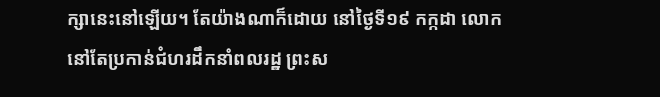ក្សានេះនៅឡើយ។ តែយ៉ាងណាក៏ដោយ នៅថ្ងៃទី១៩ កក្កដា លោកនៅតែប្រកាន់ជំហរដឹកនាំពលរដ្ឋ ព្រះស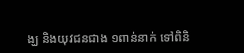ង្ឃ និងយុវជនជាង ១ពាន់នាក់ ទៅពិនិ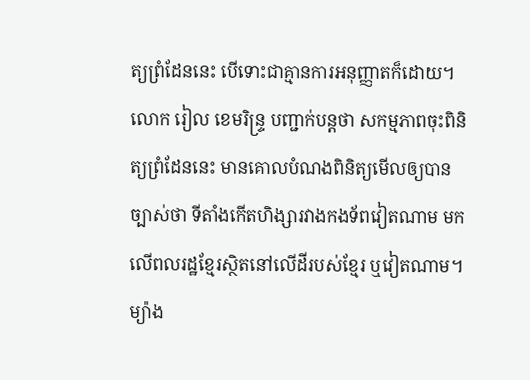ត្យព្រំដែននេះ បើទោះជាគ្មានការអនុញ្ញាតក៏ដោយ។ លោក រៀល ខេមរិន្ទ្រ បញ្ជាក់បន្តថា សកម្មភាពចុះពិនិត្យព្រំដែននេះ មានគោលបំណងពិនិត្យមើលឲ្យបានច្បាស់ថា ទីតាំងកើតហិង្សារវាងកងទ័ពវៀតណាម មកលើពលរដ្ឋខ្មែរស្ថិតនៅលើដីរបស់ខ្មែរ ឬវៀតណាម។ ម្យ៉ាង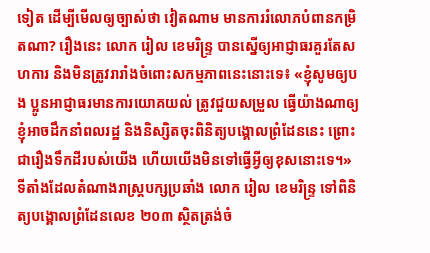ទៀត ដើម្បីមើលឲ្យច្បាស់ថា វៀតណាម មានការរំលោភបំពានកម្រិតណា? រឿងនេះ លោក រៀល ខេមរិន្ទ្រ បានស្នើឲ្យអាជ្ញាធរគួរតែសហការ និងមិនត្រូវរារាំងចំពោះសកម្មភាពនេះនោះទេ៖ «ខ្ញុំសូមឲ្យបង ប្អូនអាជ្ញាធរមានការយោគយល់ ត្រូវជួយសម្រួល ធ្វើយ៉ាងណាឲ្យខ្ញុំអាចដឹកនាំពលរដ្ឋ និងនិស្សិតចុះពិនិត្យបង្គោលព្រំដែននេះ ព្រោះជារឿងទឹកដីរបស់យើង ហើយយើងមិនទៅធ្វើអ្វីឲ្យខុសនោះទេ។»
ទីតាំងដែលតំណាងរាស្ត្របក្សប្រឆាំង លោក រៀល ខេមរិន្ទ្រ ទៅពិនិត្យបង្គោលព្រំដែនលេខ ២០៣ ស្ថិតត្រង់ចំ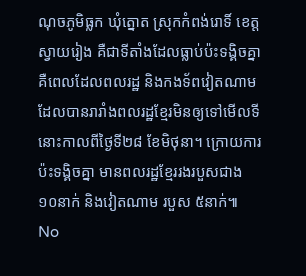ណុចភូមិធ្លក ឃុំត្នោត ស្រុកកំពង់រោទិ៍ ខេត្តស្វាយរៀង គឺជាទីតាំងដែលធ្លាប់ប៉ះទង្គិចគ្នា គឺពេលដែលពលរដ្ឋ និងកងទ័ពវៀតណាម ដែលបានរារាំងពលរដ្ឋខ្មែរមិនឲ្យទៅមើលទីនោះកាលពីថ្ងៃទី២៨ ខែមិថុនា។ ក្រោយការប៉ះទង្គិចគ្នា មានពលរដ្ឋខ្មែររងរបួសជាង ១០នាក់ និងវៀតណាម របួស ៥នាក់៕
No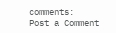comments:
Post a Comment